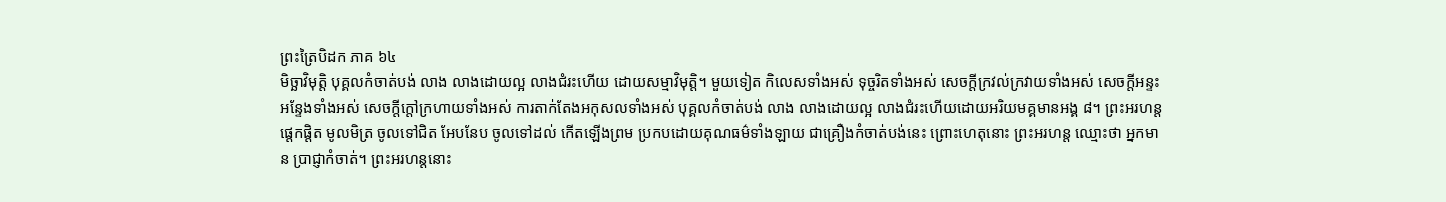ព្រះត្រៃបិដក ភាគ ៦៤
មិច្ឆាវិមុត្តិ បុគ្គលកំចាត់បង់ លាង លាងដោយល្អ លាងជំរះហើយ ដោយសម្មាវិមុត្តិ។ មួយទៀត កិលេសទាំងអស់ ទុច្ចរិតទាំងអស់ សេចក្តីក្រវល់ក្រវាយទាំងអស់ សេចក្តីអន្ទះអន្ទែងទាំងអស់ សេចក្តីក្តៅក្រហាយទាំងអស់ ការតាក់តែងអកុសលទាំងអស់ បុគ្គលកំចាត់បង់ លាង លាងដោយល្អ លាងជំរះហើយដោយអរិយមគ្គមានអង្គ ៨។ ព្រះអរហន្ត ផ្តេកផ្តិត មូលមិត្រ ចូលទៅជិត អែបនែប ចូលទៅដល់ កើតឡើងព្រម ប្រកបដោយគុណធម៌ទាំងឡាយ ជាគ្រឿងកំចាត់បង់នេះ ព្រោះហេតុនោះ ព្រះអរហន្ត ឈ្មោះថា អ្នកមាន បា្រជ្ញាកំចាត់។ ព្រះអរហន្តនោះ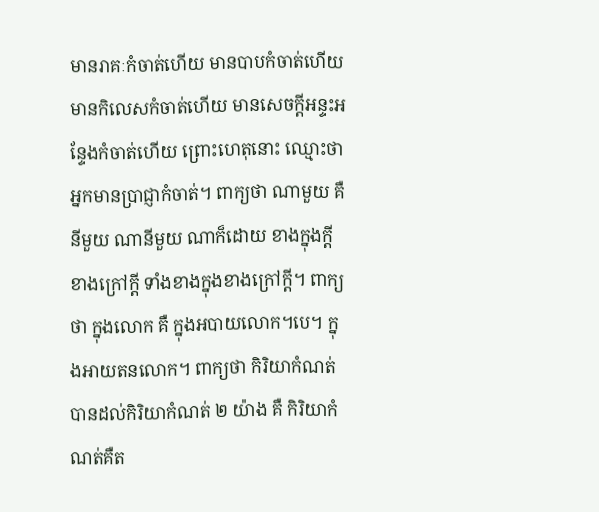មានរាគៈកំចាត់ហើយ មានបាបកំចាត់ហើយ មានកិលេសកំចាត់ហើយ មានសេចក្តីអន្ទះអន្ទែងកំចាត់ហើយ ព្រោះហេតុនោះ ឈ្មោះថា អ្នកមានបា្រជ្ញាកំចាត់។ ពាក្យថា ណាមួយ គឺនីមួយ ណានីមួយ ណាក៏ដោយ ខាងក្នុងក្តី ខាងក្រៅក្តី ទាំងខាងក្នុងខាងក្រៅក្តី។ ពាក្យថា ក្នុងលោក គឺ ក្នុងអបាយលោក។បេ។ ក្នុងអាយតនលោក។ ពាក្យថា កិរិយាកំណត់ បានដល់កិរិយាកំណត់ ២ យ៉ាង គឺ កិរិយាកំណត់គឺត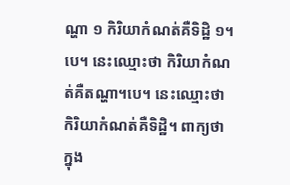ណ្ហា ១ កិរិយាកំណត់គឺទិដ្ឋិ ១។បេ។ នេះឈ្មោះថា កិរិយាកំណត់គឺតណ្ហា។បេ។ នេះឈ្មោះថា កិរិយាកំណត់គឺទិដ្ឋិ។ ពាក្យថា ក្នុង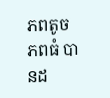ភពតូចភពធំ បានដ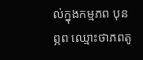ល់ក្នុងកម្មភព បុនព្ភព ឈ្មោះថាភពតូ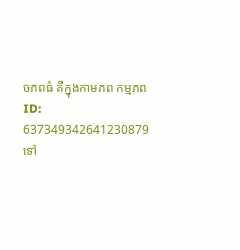ចភពធំ គឺក្នុងកាមភព កម្មភព
ID: 637349342641230879
ទៅ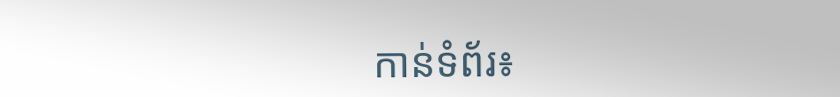កាន់ទំព័រ៖